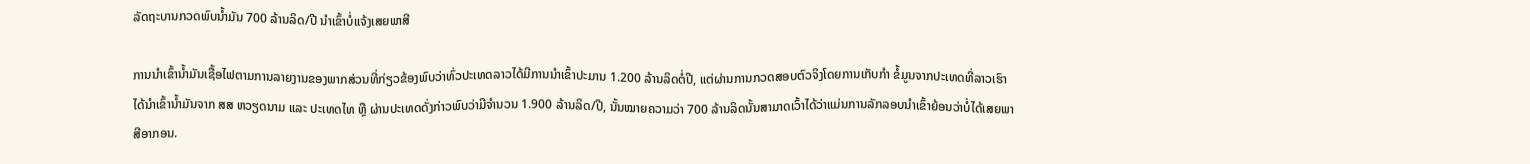ລັດຖະບານກວດພົບນໍ້າມັນ 700 ລ້ານລິດ/ປີ ນໍາເຂົ້າບໍ່ແຈ້ງເສຍພາສີ

ການນໍາເຂົ້ານໍ້າມັນເຊື້ອໄຟຕາມການລາຍງານຂອງພາກສ່ວນທີ່ກ່ຽວຂ້ອງພົບວ່າທົ່ວປະເທດລາວໄດ້ມີການນໍາເຂົ້າປະມານ 1.200 ລ້ານລິດຕໍ່ປີ, ແຕ່ຜ່ານການກວດສອບຕົວຈິງໂດຍການເກັບກໍາ ຂໍ້ມູນຈາກປະເທດທີ່ລາວເຮົາໄດ້ນໍາເຂົ້ານໍ້າມັນຈາກ ສສ ຫວຽດນາມ ແລະ ປະເທດໄທ ຫຼື ຜ່ານປະເທດດັ່ງກ່າວພົບວ່າມີຈໍານວນ 1.900 ລ້ານລິດ/ປີ, ນັ້ນໝາຍຄວາມວ່າ 700 ລ້ານລິດນັ້ນສາມາດເວົ້າໄດ້ວ່າແມ່ນການລັກລອບນໍາເຂົ້າຍ້ອນວ່າບໍ່ໄດ້ເສຍພາສີອາກອນ.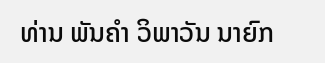ທ່ານ ພັນຄໍາ ວິພາວັນ ນາຍົກ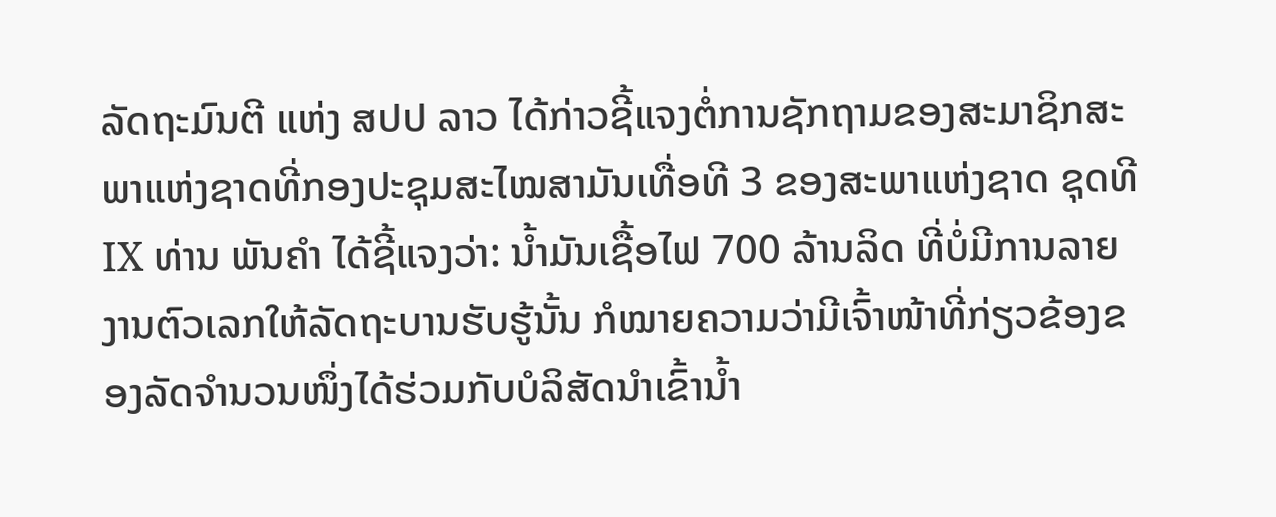ລັດຖະມົນຕີ ແຫ່ງ ສປປ ລາວ ໄດ້ກ່າວຊີ້ແຈງຕໍ່ການຊັກຖາມຂອງສະມາຊິກສະພາແຫ່ງຊາດທີ່ກອງປະຊຸມສະໄໝສາມັນເທື່ອທີ 3 ຂອງສະພາແຫ່ງຊາດ ຊຸດທີ IX ທ່ານ ພັນຄໍາ ໄດ້ຊີ້ແຈງວ່າ: ນໍ້າມັນເຊື້ອໄຟ 700 ລ້ານລິດ ທີ່ບໍ່ມີການລາຍງານຕົວເລກໃຫ້ລັດຖະບານຮັບຮູ້ນັ້ນ ກໍໝາຍຄວາມວ່າມີເຈົ້າໜ້າທີ່ກ່ຽວຂ້ອງຂອງລັດຈໍານວນໜຶ່ງໄດ້ຮ່ວມກັບບໍລິສັດນໍາເຂົ້ານໍ້າ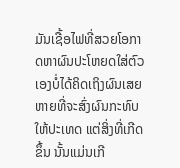ມັນເຊື້ອໄຟທີ່ສວຍໂອກາດຫາຜົນປະໂຫຍດໃສ່ຕົວເອງບໍ່ໄດ້ຄິດເຖິງຜົນເສຍຫາຍທີ່ຈະສົ່ງຜົນກະທົບໃຫ້ປະເທດ ແຕ່ສິ່ງທີ່ເກີດຂຶ້ນ ນັ້ນແມ່ນເກີ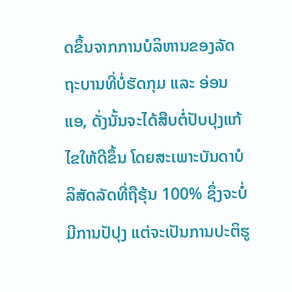ດຂຶ້ນຈາກການບໍລິຫານຂອງລັດຖະບານທີ່ບໍ່ຮັດກຸມ ແລະ ອ່ອນແອ, ດັ່ງນັ້ນຈະໄດ້ສືບຕໍ່ປັບປຸງແກ້ໄຂໃຫ້ດີຂຶ້ນ ໂດຍສະເພາະບັນດາບໍລິສັດລັດທີ່ຖືຮຸ້ນ 100% ຊຶ່ງຈະບໍ່ມີການປັປຸງ ແຕ່ຈະເປັນການປະຕິຮູ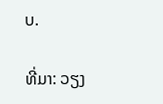ບ.

ທີ່ມາ: ວຽງ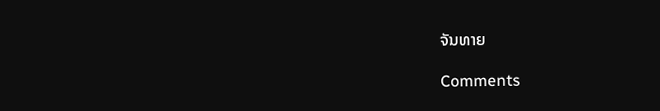ຈັນທາຍ

Comments